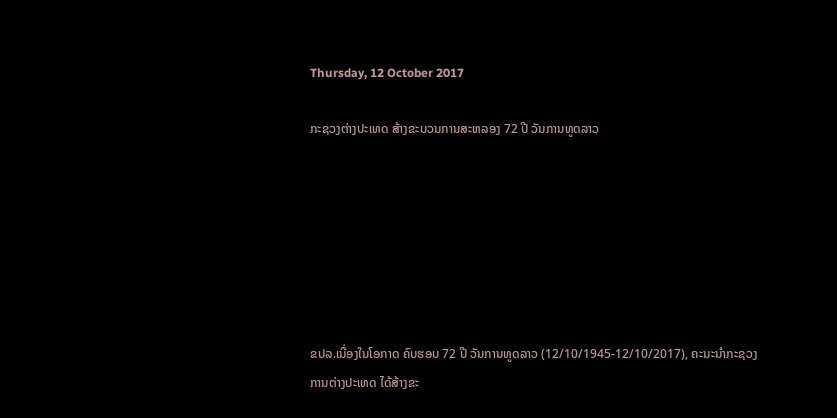Thursday, 12 October 2017

ກະຊວງຕ່າງປະເທດ ສ້າງຂະບວນການສະຫລອງ 72 ປີ ວັນການທູດລາວ







ຂປລ.ເນື່ອງໃນໂອກາດ ຄົບຮອບ 72 ປີ ວັນການທູດລາວ (12/10/1945-12/10/2017), ຄະນະນຳກະຊວງການຕ່າງປະເທດ ໄດ້ສ້າງຂະ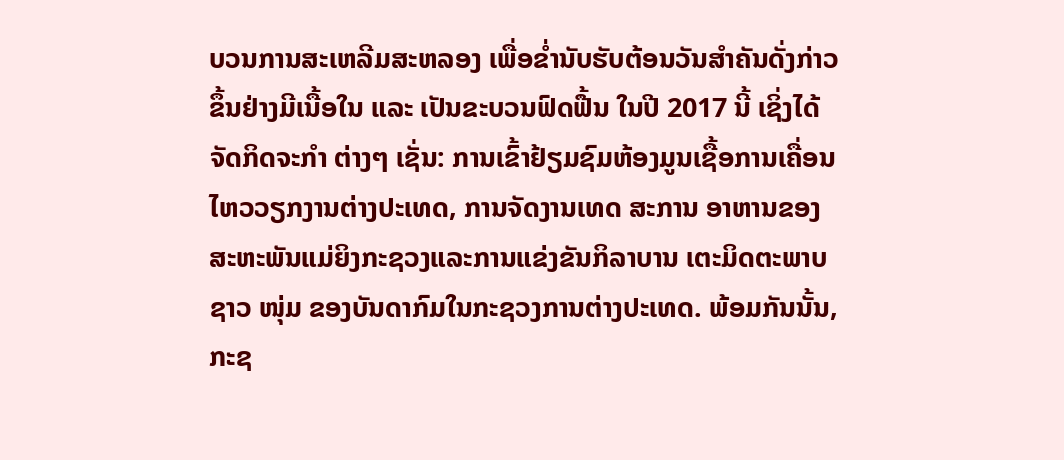ບວນການສະເຫລີມສະຫລອງ ເພື່ອຂ່ຳນັບຮັບຕ້ອນວັນສຳຄັນດັ່ງກ່າວຂຶ້ນຢ່າງມີເນື້ອໃນ ແລະ ເປັນຂະບວນຟົດຟື້ນ ໃນປີ 2017 ນີ້ ເຊິ່ງໄດ້ຈັດກິດຈະກຳ ຕ່າງໆ ເຊັ່ນ: ການເຂົ້າຢ້ຽມຊົມຫ້ອງມູນເຊື້ອການເຄື່ອນໄຫວວຽກງານຕ່າງປະເທດ, ການຈັດງານເທດ ສະການ ອາຫານຂອງສະຫະພັນແມ່ຍິງກະຊວງແລະການແຂ່ງຂັນກິລາບານ ເຕະມິດຕະພາບຊາວ ໜຸ່ມ ຂອງບັນດາກົມໃນກະຊວງການຕ່າງປະເທດ. ພ້ອມກັນນັ້ນ, ກະຊ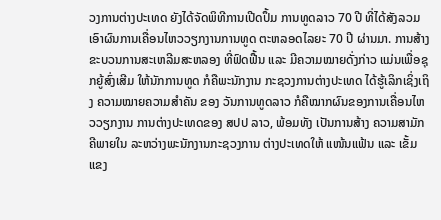ວງການຕ່າງປະເທດ ຍັງໄດ້ຈັດພິທີການເປີດປຶ້ມ ການທູດລາວ 70 ປີ ທີ່ໄດ້ສັງລວມເອົາຜົນການເຄື່ອນໄຫວວຽກງານການທູດ ຕະຫລອດໄລຍະ 70 ປີ ຜ່ານມາ. ການສ້າງ ຂະບວນການສະເຫລີມສະຫລອງ ທີ່ຟົດຟື້ນ ແລະ ມີຄວາມໝາຍດັ່ງກ່າວ ແມ່ນເພື່ອຊຸກຍູ້ສົ່ງເສີມ ໃຫ້ນັກການທູດ ກໍຄືພະນັກງານ ກະຊວງການຕ່າງປະເທດ ໄດ້ຮູ້ເລິກເຊິ່ງເຖິງ ຄວາມໝາຍຄວາມສຳຄັນ ຂອງ ວັນການທູດລາວ ກໍຄືໝາກຜົນຂອງການເຄື່ອນໄຫວວຽກງານ ການຕ່າງປະເທດຂອງ ສປປ ລາວ, ພ້ອມທັງ ເປັນການສ້າງ ຄວາມສາມັກຄີພາຍໃນ ລະຫວ່າງພະນັກງານກະຊວງການ ຕ່າງປະເທດໃຫ້ ແໜ້ນແຟ້ນ ແລະ ເຂັ້ມແຂງ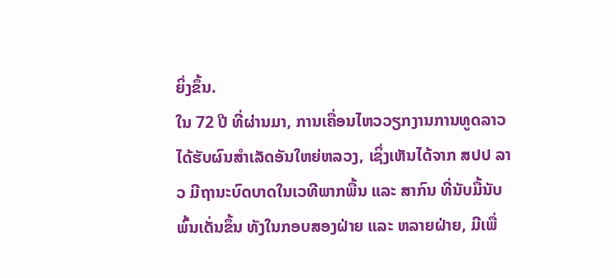ຍິ່ງຂຶ້ນ.
ໃນ 72 ປີ ທີ່ຜ່ານມາ, ການເຄື່ອນໄຫວວຽກງານການທູດລາວ ໄດ້ຮັບຜົນສຳເລັດອັນໃຫຍ່ຫລວງ, ເຊິ່ງເຫັນໄດ້ຈາກ ສປປ ລາວ ມີຖານະບົດບາດໃນເວທີພາກພື້ນ ແລະ ສາກົນ ທີ່ນັບມື້ນັບພົ້ນເດັ່ນຂຶ້ນ ທັງໃນກອບສອງຝ່າຍ ແລະ ຫລາຍຝ່າຍ, ມີເພື່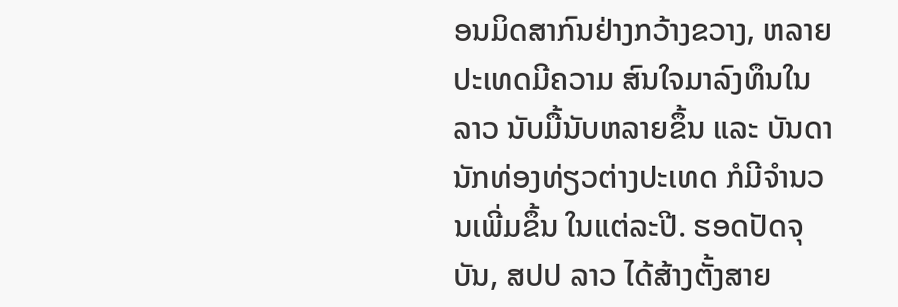ອນມິດສາກົນຢ່າງກວ້າງຂວາງ, ຫລາຍປະເທດມີຄວາມ ສົນໃຈມາລົງທຶນໃນລາວ ນັບມື້ນັບຫລາຍຂຶ້ນ ແລະ ບັນດານັກທ່ອງທ່ຽວຕ່າງປະເທດ ກໍມີຈຳນວນເພີ່ມຂຶ້ນ ໃນແຕ່ລະປີ. ຮອດປັດຈຸບັນ, ສປປ ລາວ ໄດ້ສ້າງຕັ້ງສາຍ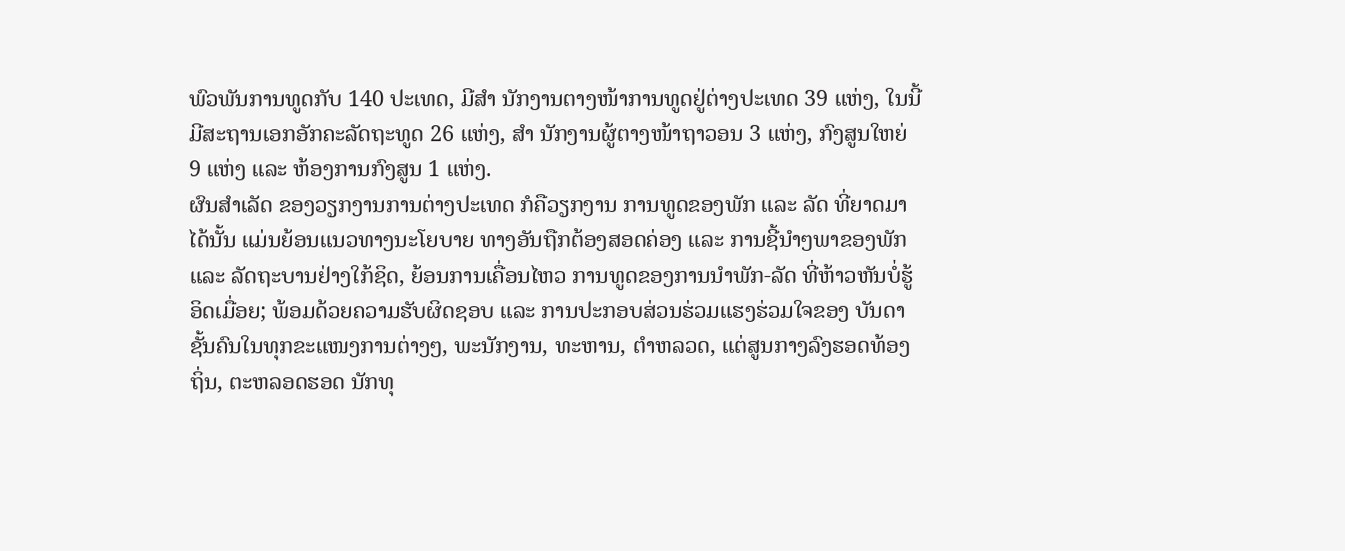ພົວພັນການທູດກັບ 140 ປະເທດ, ມີສຳ ນັກງານຕາງໜ້າການທູດຢູ່ຕ່າງປະເທດ 39 ແຫ່ງ, ໃນນີ້ ມີສະຖານເອກອັກຄະລັດຖະທູດ 26 ແຫ່ງ, ສຳ ນັກງານຜູ້ຕາງໜ້າຖາວອນ 3 ແຫ່ງ, ກົງສູນໃຫຍ່ 9 ແຫ່ງ ແລະ ຫ້ອງການກົງສູນ 1 ແຫ່ງ.
ຜົນສຳເລັດ ຂອງວຽກງານການຕ່າງປະເທດ ກໍຄືວຽກງານ ການທູດຂອງພັກ ແລະ ລັດ ທີ່ຍາດມາໄດ້ນັ້ນ ແມ່ນຍ້ອນແນວທາງນະໂຍບາຍ ທາງອັນຖືກຕ້ອງສອດຄ່ອງ ແລະ ການຊີ້ນຳໆພາຂອງພັກ ແລະ ລັດຖະບານຢ່າງໃກ້ຊິດ, ຍ້ອນການເຄື່ອນໄຫວ ການທູດຂອງການນຳພັກ-ລັດ ທີ່ຫ້າວຫັນບໍ່ຮູ້ອິດເມື່ອຍ; ພ້ອມດ້ວຍຄວາມຮັບຜິດຊອບ ແລະ ການປະກອບສ່ວນຮ່ວມແຮງຮ່ວມໃຈຂອງ ບັນດາຊັ້ນຄົນໃນທຸກຂະແໜງການຕ່າງໆ, ພະນັກງານ, ທະຫານ, ຕຳຫລວດ, ແຕ່ສູນກາງລົງຮອດທ້ອງຖິ່ນ, ຕະຫລອດຮອດ ນັກທຸ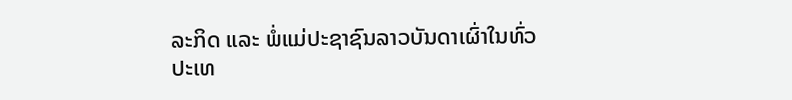ລະກິດ ແລະ ພໍ່ແມ່ປະຊາຊົນລາວບັນດາເຜົ່າໃນທົ່ວປະເທ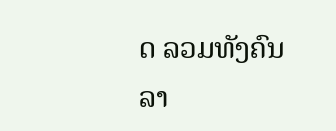ດ ລວມທັງຄົນລາ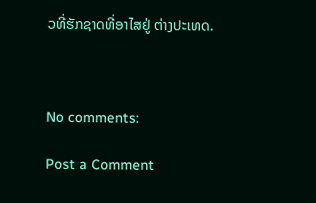ວທີ່ຮັກຊາດທີ່ອາໄສຢູ່ ຕ່າງປະເທດ.



No comments:

Post a Comment